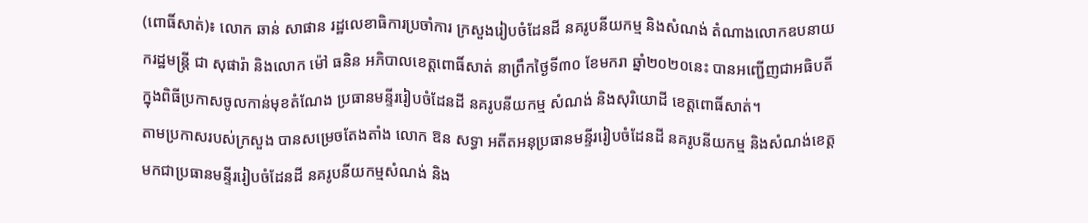(ពោធិ៍សាត់)៖ លោក ឆាន់ សាផាន រដ្ឋលេខាធិការប្រចាំការ ក្រសួងរៀបចំដែនដី នគរូបនីយកម្ម និងសំណង់ តំណាងលោកឧបនាយករដ្ឋមន្រ្តី ជា សុផារ៉ា និងលោក ម៉ៅ ធនិន អភិបាលខេត្តពោធិ៍សាត់ នាព្រឹកថ្ងៃទី៣០ ខែមករា ឆ្នាំ២០២០នេះ បានអញ្ជើញជាអធិបតី ក្នុងពិធីប្រកាសចូលកាន់មុខតំណែង ប្រធានមន្ទីររៀបចំដែនដី នគរូបនីយកម្ម សំណង់ និងសុរិយោដី ខេត្តពោធិ៍សាត់។
តាមប្រកាសរបស់ក្រសួង បានសម្រេចតែងតាំង លោក ឱន សទ្ធា អតីតអនុប្រធានមន្ទីររៀបចំដែនដី នគរូបនីយកម្ម និងសំណង់ខេត្ត មកជាប្រធានមន្ទីររៀបចំដែនដី នគរូបនីយកម្មសំណង់ និង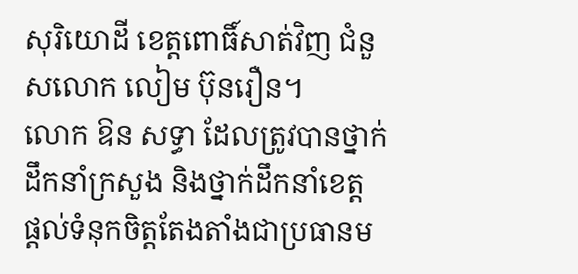សុរិយោដី ខេត្តពោធិ៍សាត់វិញ ជំនួសលោក លៀម ប៊ុនរឿន។
លោក ឱន សទ្ធា ដែលត្រូវបានថ្នាក់ដឹកនាំក្រសួង និងថ្នាក់ដឹកនាំខេត្ត ផ្ដល់ទំនុកចិត្តតែងតាំងជាប្រធានម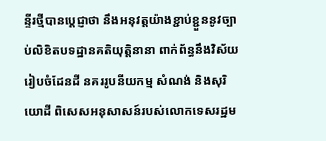ន្ទីរថ្មីបានប្ដេជ្ញាថា នឹងអនុវត្តយ៉ាងខ្ជាប់ខ្ជួននូវច្បាប់លិខិតបទដ្ឋានគតិយុត្តិនានា ពាក់ព័ន្ធនឹងវិស័យរៀបចំដែនដី នគររូបនីយកម្ម សំណង់ និងសុរិយោដី ពិសេសអនុសាសន៍របស់លោកទេសរដ្ឋម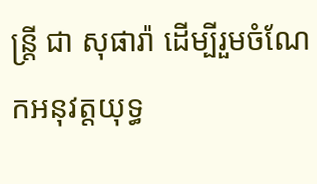ន្ត្រី ជា សុផារ៉ា ដើម្បីរួមចំណែកអនុវត្តយុទ្ធ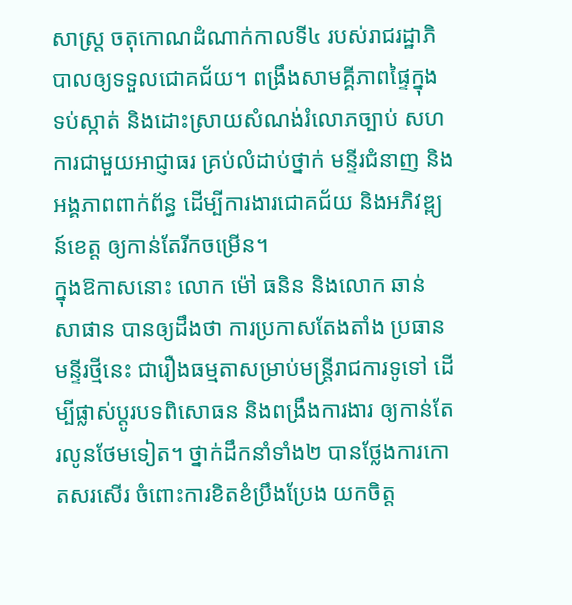សាស្ត្រ ចតុកោណដំណាក់កាលទី៤ របស់រាជរដ្ឋាភិបាលឲ្យទទួលជោគជ័យ។ ពង្រឹងសាមគ្គីភាពផ្ទៃក្នុង ទប់ស្កាត់ និងដោះស្រាយសំណង់រំលោភច្បាប់ សហការជាមួយអាជ្ញាធរ គ្រប់លំដាប់ថ្នាក់ មន្ទីរជំនាញ និងអង្គភាពពាក់ព័ន្ធ ដើម្បីការងារជោគជ័យ និងអភិវឌ្ព្យន៍ខេត្ត ឲ្យកាន់តែរីកចម្រើន។
ក្នុងឱកាសនោះ លោក ម៉ៅ ធនិន និងលោក ឆាន់ សាផាន បានឲ្យដឹងថា ការប្រកាសតែងតាំង ប្រធានមន្ទីរថ្មីនេះ ជារឿងធម្មតាសម្រាប់មន្ត្រីរាជការទូទៅ ដើម្បីផ្លាស់ប្ដូរបទពិសោធន និងពង្រឹងការងារ ឲ្យកាន់តែរលូនថែមទៀត។ ថ្នាក់ដឹកនាំទាំង២ បានថ្លែងការកោតសរសើរ ចំពោះការខិតខំប្រឹងប្រែង យកចិត្ត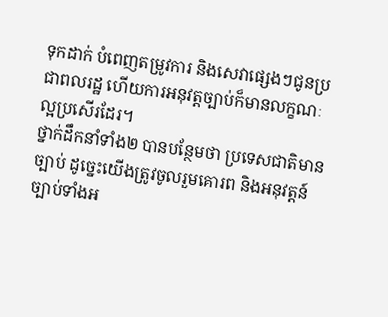ទុកដាក់ បំពេញតម្រូវការ និងសេវាផ្សេងៗជូនប្រជាពលរដ្ឋ ហើយការអនុវត្តច្បាប់ក៏មានលក្ខណៈល្អប្រសើរដែរ។
ថ្នាក់ដឹកនាំទាំង២ បានបន្ថែមថា ប្រទេសជាតិមានច្បាប់ ដូច្នេះយើងត្រូវចូលរួមគោរព និងអនុវត្តន៍ច្បាប់ទាំងអ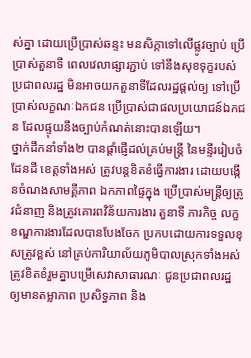ស់គ្នា ដោយប្រើប្រាស់ឆន្ទះ មនសិក្កាទៅលើផ្លូវច្បាប់ ប្រើប្រាស់តួនាទី ពេលវេលាផ្សារភ្ជាប់ ទៅនឹងសុខទុក្ខរបស់ប្រជាពលរដ្ឋ មិនអាចយកតួនាទីដែលរដ្ឋផ្តល់ឲ្យ ទៅប្រើប្រាស់លក្ខណៈឯកជន ប្រើប្រាស់ជាផលប្រយោជន៍ឯកជន ដែលផ្ទុយនឹងច្បាប់កំណត់នោះបានឡើយ។
ថ្នាក់ដឹកនាំទាំង២ បានផ្តាំផ្ញើដល់គ្រប់មន្ត្រី នៃមន្ទីររៀបចំដែនដី ខេត្តទាំងអស់ ត្រូវបន្តខិតខំធ្វើការងារ ដោយបង្កើនចំណងសាមគ្គីភាព ឯកភាពផ្ទៃក្នុង ប្រើប្រាស់មន្ត្រីឲ្យត្រូវជំនាញ និងត្រូវគោរពវិន័យការងារ តួនាទី ភារកិច្ច លក្ខខណ្ឌការងារដែលបានបែងចែក ប្រកបដោយការទទួលខុសត្រូវខ្ពស់ នៅគ្រប់ការិយាល័យភូមិបាលស្រុកទាំងអស់ ត្រូវខិតខំរួមគ្នាបម្រើសេវាសាធារណៈ ជូនប្រជាពលរដ្ឋ ឲ្យមានតម្លាភាព ប្រសិទ្ធភាព និង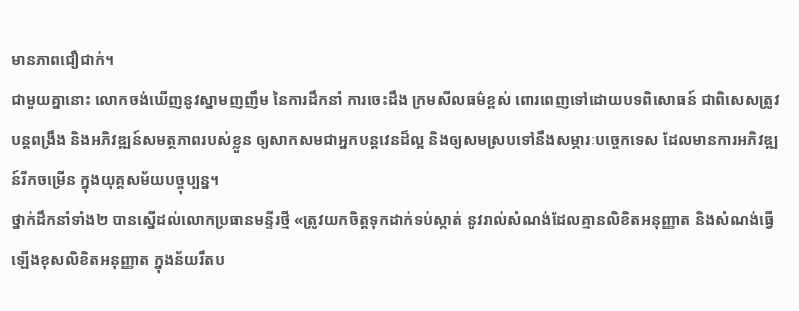មានភាពជឿជាក់។
ជាមួយគ្នានោះ លោកចង់ឃើញនូវស្នាមញញឹម នៃការដឹកនាំ ការចេះដឹង ក្រមសីលធម៌ខ្ពស់ ពោរពេញទៅដោយបទពិសោធន៍ ជាពិសេសត្រូវបន្តពង្រឹង និងអភិវឌ្ឍន៍សមត្ថភាពរបស់ខ្លួន ឲ្យសាកសមជាអ្នកបន្តវេនដ៏ល្អ និងឲ្យសមស្របទៅនឹងសម្ភារៈបច្ចេកទេស ដែលមានការអភិវឌ្ឍន៍រីកចម្រើន ក្នុងយុគ្គសម័យបច្ចុប្បន្ន។
ថ្នាក់ដឹកនាំទាំង២ បានស្នើដល់លោកប្រធានមន្ទីរថ្មី «ត្រូវយកចិត្តទុកដាក់ទប់ស្កាត់ នូវរាល់សំណង់ដែលគ្មានលិខិតអនុញ្ញាត និងសំណង់ធ្វើឡើងខុសលិខិតអនុញ្ញាត ក្នុងន័យរឹតប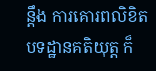ន្តឹង ការគោរពលិខិតបទដ្ឋានគតិយុត្ត ក៏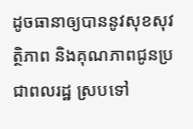ដូចធានាឲ្យបាននូវសុខសុវត្ថិភាព និងគុណភាពជូនប្រជាពលរដ្ឋ ស្របទៅ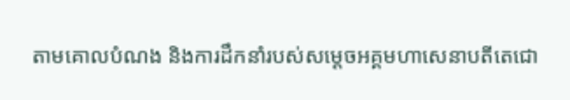តាមគោលបំណង និងការដឹកនាំរបស់សម្ដេចអគ្គមហាសេនាបតីតេជោ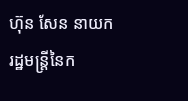ហ៊ុន សែន នាយករដ្ឋមន្ត្រីនៃក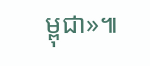ម្ពុជា»៕